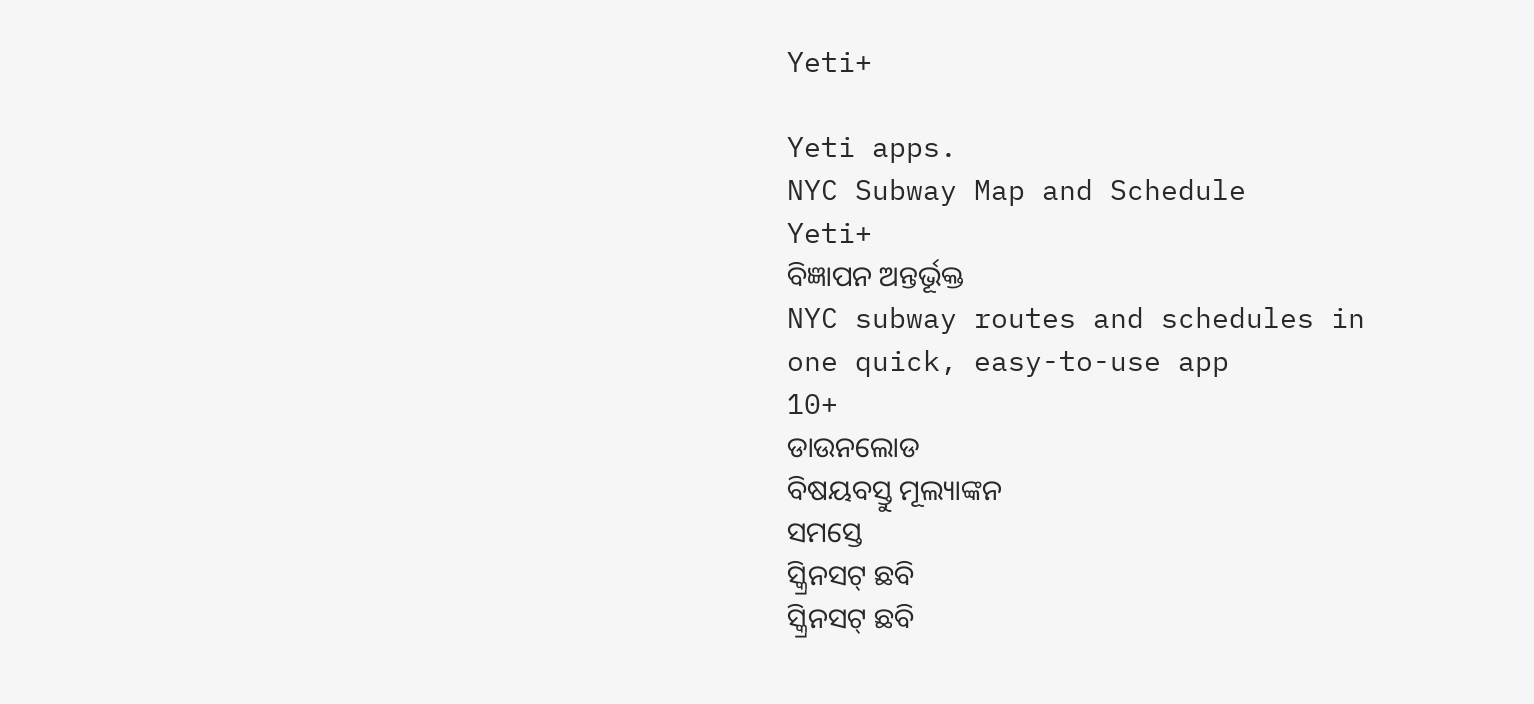Yeti+

Yeti apps.
NYC Subway Map and Schedule
Yeti+
ବିଜ୍ଞାପନ ଅନ୍ତର୍ଭୂକ୍ତ
NYC subway routes and schedules in one quick, easy-to-use app
10+
ଡାଉନଲୋଡ
ବିଷୟବସ୍ତୁ ମୂଲ୍ୟାଙ୍କନ
ସମସ୍ତେ
ସ୍କ୍ରିନସଟ୍ ଛବି
ସ୍କ୍ରିନସଟ୍ ଛବି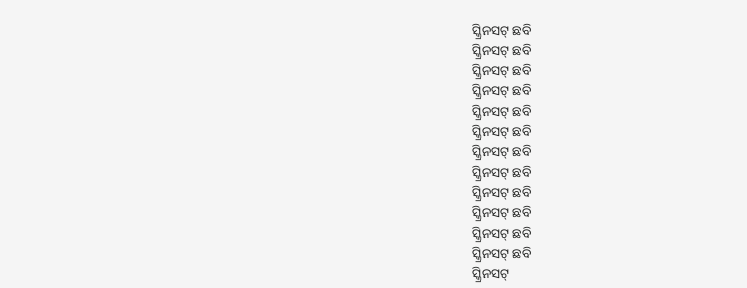ସ୍କ୍ରିନସଟ୍ ଛବି
ସ୍କ୍ରିନସଟ୍ ଛବି
ସ୍କ୍ରିନସଟ୍ ଛବି
ସ୍କ୍ରିନସଟ୍ ଛବି
ସ୍କ୍ରିନସଟ୍ ଛବି
ସ୍କ୍ରିନସଟ୍ ଛବି
ସ୍କ୍ରିନସଟ୍ ଛବି
ସ୍କ୍ରିନସଟ୍ ଛବି
ସ୍କ୍ରିନସଟ୍ ଛବି
ସ୍କ୍ରିନସଟ୍ ଛବି
ସ୍କ୍ରିନସଟ୍ ଛବି
ସ୍କ୍ରିନସଟ୍ ଛବି
ସ୍କ୍ରିନସଟ୍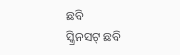ଛବି
ସ୍କ୍ରିନସଟ୍ ଛବି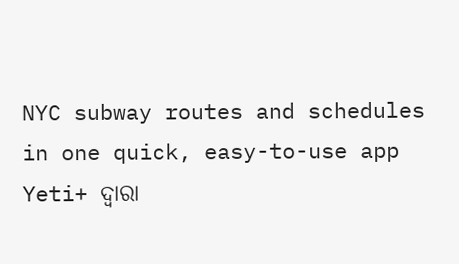NYC subway routes and schedules in one quick, easy-to-use app
Yeti+ ଦ୍ୱାରା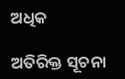ଅଧିକ

ଅତିରିକ୍ତ ସୂଚନା